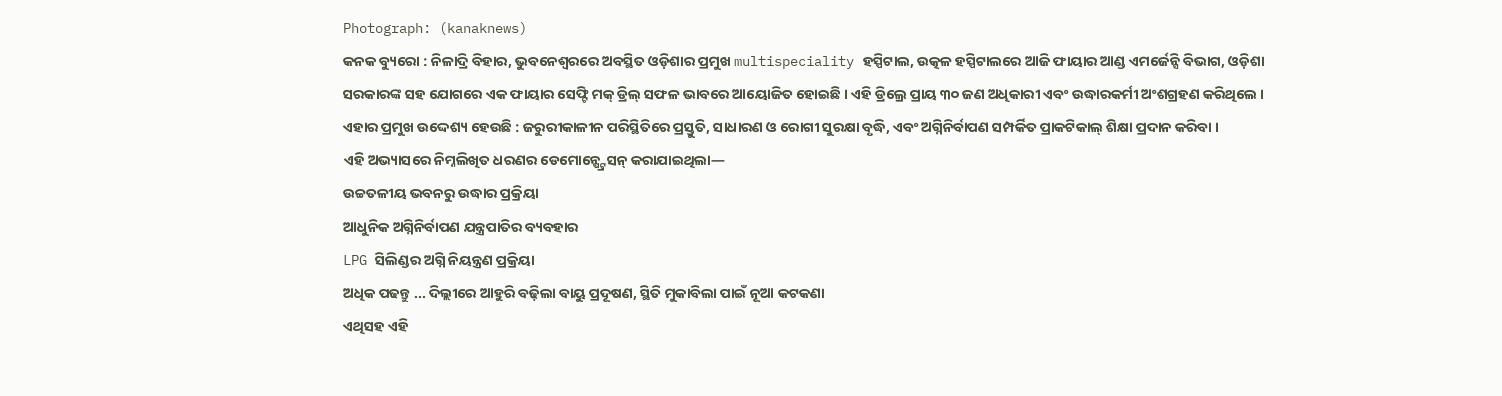Photograph: (kanaknews)
କନକ ବ୍ୟୁରୋ : ନିଳାଦ୍ରି ବିହାର, ଭୁବନେଶ୍ୱରରେ ଅବସ୍ଥିତ ଓଡ଼ିଶାର ପ୍ରମୁଖ multispeciality ହସ୍ପିଟାଲ, ଉତ୍କଳ ହସ୍ପିଟାଲରେ ଆଜି ଫାୟାର ଆଣ୍ଡ ଏମର୍ଜେନ୍ସି ବିଭାଗ, ଓଡ଼ିଶା ସରକାରଙ୍କ ସହ ଯୋଗରେ ଏକ ଫାୟାର ସେଫ୍ଟି ମକ୍ ଡ୍ରିଲ୍ ସଫଳ ଭାବରେ ଆୟୋଜିତ ହୋଇଛି । ଏହି ଡ୍ରିଲ୍ରେ ପ୍ରାୟ ୩୦ ଜଣ ଅଧିକାରୀ ଏବଂ ଉଦ୍ଧାରକର୍ମୀ ଅଂଶଗ୍ରହଣ କରିଥିଲେ ।
ଏହାର ପ୍ରମୁଖ ଉଦ୍ଦେଶ୍ୟ ହେଉଛି : ଜରୁରୀକାଳୀନ ପରିସ୍ଥିତିରେ ପ୍ରସ୍ତୁତି, ସାଧାରଣ ଓ ରୋଗୀ ସୁରକ୍ଷା ବୃଦ୍ଧି, ଏବଂ ଅଗ୍ନିନିର୍ବାପଣ ସମ୍ପର୍କିତ ପ୍ରାକଟିକାଲ୍ ଶିକ୍ଷା ପ୍ରଦାନ କରିବା ।
ଏହି ଅଭ୍ୟାସରେ ନିମ୍ନଲିଖିତ ଧରଣର ଡେମୋନ୍ଷ୍ଟ୍ରେସନ୍ କରାଯାଇଥିଲା—
ଉଚ୍ଚତଳୀୟ ଭବନରୁ ଉଦ୍ଧାର ପ୍ରକ୍ରିୟା
ଆଧୁନିକ ଅଗ୍ନିନିର୍ବାପଣ ଯନ୍ତ୍ରପାତିର ବ୍ୟବହାର
LPG ସିଲିଣ୍ଡର ଅଗ୍ନି ନିୟନ୍ତ୍ରଣ ପ୍ରକ୍ରିୟା
ଅଧିକ ପଢନ୍ତୁ ... ଦିଲ୍ଲୀରେ ଆହୁରି ବଢ଼ିଲା ବାୟୁ ପ୍ରଦୂଷଣ, ସ୍ଥିତି ମୁକାବିଲା ପାଇଁ ନୂଆ କଟକଣା
ଏଥିସହ ଏହି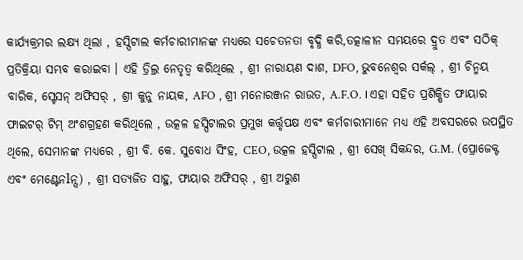କାର୍ଯ୍ୟକ୍ରମର ଲକ୍ଷ୍ୟ ଥିଲା , ହସ୍ପିଟାଲ କର୍ମଚାରୀମାନଙ୍କ ମଧ୍ୟରେ ସଚେତନତା ବୃଦ୍ଧି କରି,ତତ୍କାଳୀନ ସମୟରେ ଦ୍ରୁତ ଏବଂ ସଠିକ୍ ପ୍ରତିକ୍ରିୟା ସମ୍ଭବ କରାଇବା । ଏହି ଡ୍ରିଲ୍ର ନେତୃତ୍ୱ କରିଥିଲେ , ଶ୍ରୀ ନାରାୟଣ ଦାଶ, DFO, ଭୁବନେଶ୍ୱର ସର୍କଲ୍ , ଶ୍ରୀ ଚିନ୍ମୟ ବାରିକ, ସ୍ଟେସନ୍ ଅଫିସର୍ , ଶ୍ରୀ କୁନୁ ନାୟକ, AFO , ଶ୍ରୀ ମନୋରଞ୍ଜନ ରାଉତ, A.F.O. । ଏହା ସହିତ ପ୍ରଶିକ୍ଷିତ ଫାୟାର ଫାଇଟର୍ ଟିମ୍ ଅଂଶଗ୍ରହଣ କରିଥିଲେ , ଉତ୍କଳ ହସ୍ପିଟାଲର ପ୍ରମୁଖ କର୍ତ୍ତୃପକ୍ଷ ଏବଂ କର୍ମଚାରୀମାନେ ମଧ୍ୟ ଏହି ଅବସରରେ ଉପସ୍ଥିତ ଥିଲେ, ସେମାନଙ୍କ ମଧ୍ୟରେ , ଶ୍ରୀ ବି. କେ. ସୁବୋଧ ସିଂହ, CEO, ଉତ୍କଳ ହସ୍ପିଟାଲ , ଶ୍ରୀ ସେଖ୍ ସିକନ୍ଦର, G.M. (ପ୍ରୋଜେକ୍ଟ ଏବଂ ମେଣ୍ଟେନlନ୍ସ) , ଶ୍ରୀ ସତ୍ୟଜିତ ସାହୁ, ଫାୟାର ଅଫିସର୍ , ଶ୍ରୀ ଅରୁଣ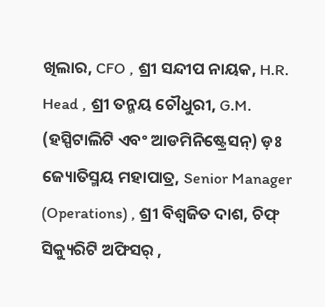ଖିଲାର, CFO , ଶ୍ରୀ ସନ୍ଦୀପ ନାୟକ, H.R. Head , ଶ୍ରୀ ତନ୍ମୟ ଚୌଧୁରୀ, G.M. (ହସ୍ପିଟାଲିଟି ଏବଂ ଆଡମିନିଷ୍ଟ୍ରେସନ୍) ଡ଼ଃ ଜ୍ୟୋତିସ୍ମୟ ମହାପାତ୍ର, Senior Manager (Operations) , ଶ୍ରୀ ବିଶ୍ୱଜିତ ଦାଶ, ଚିଫ୍ ସିକ୍ୟୁରିଟି ଅଫିସର୍ ,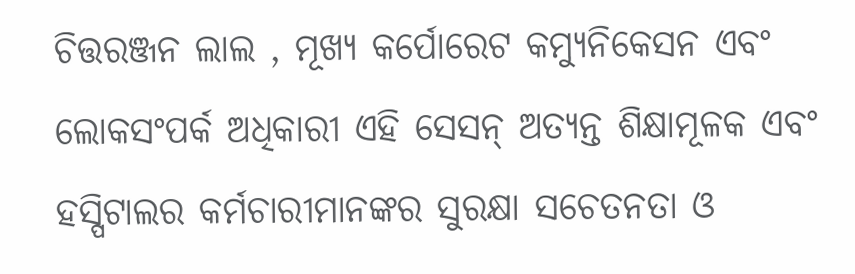ଚିତ୍ତରଞ୍ଜନ ଲାଲ , ମୂଖ୍ୟ କର୍ପୋରେଟ କମ୍ୟୁନିକେସନ ଏବଂ ଲୋକସଂପର୍କ ଅଧିକାରୀ ଏହି ସେସନ୍ ଅତ୍ୟନ୍ତ ଶିକ୍ଷାମୂଳକ ଏବଂ ହସ୍ପିଟାଲର କର୍ମଚାରୀମାନଙ୍କର ସୁରକ୍ଷା ସଚେତନତା ଓ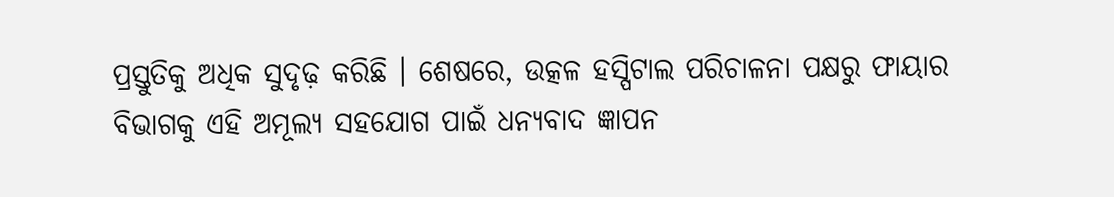ପ୍ରସ୍ତୁତିକୁ ଅଧିକ ସୁଦୃଢ଼ କରିଛି । ଶେଷରେ, ଉତ୍କଳ ହସ୍ପିଟାଲ ପରିଚାଳନା ପକ୍ଷରୁ ଫାୟାର ବିଭାଗକୁ ଏହି ଅମୂଲ୍ୟ ସହଯୋଗ ପାଇଁ ଧନ୍ୟବାଦ ଜ୍ଞାପନ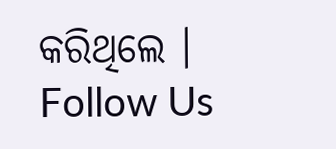କରିଥିଲେ ।
Follow Us